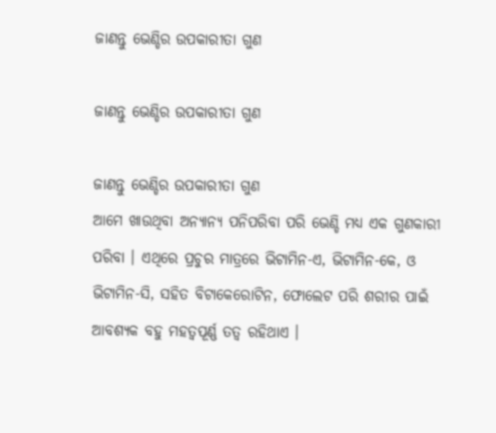ଜାଣନ୍ତୁ ଭେଣ୍ଡିର ଉପକାରୀତା ଗୁଣ

ଜାଣନ୍ତୁ ଭେଣ୍ଡିର ଉପକାରୀତା ଗୁଣ

ଜାଣନ୍ତୁ ଭେଣ୍ଡିର ଉପକାରୀତା ଗୁଣ
ଆମେ ଖାଉଥିବା ଅନ୍ୟାନ୍ୟ ପନିପରିବା ପରି ଭେଣ୍ଡି ମଧ୍ୟ ଏକ ଗୁଣକାରୀ ପରିବା । ଏଥିରେ ପ୍ରଚୁର ମାତ୍ରରେ ଭିଟାମିନ-ଏ, ଭିଟାମିନ-କେ, ଓ ଭିଟାମିନ-ସି, ସହିତ ବିଟାକେରୋଟିନ, ଫୋଲେଟ ପରି ଶରୀର ପାଇଁ ଆବଶ୍ୟକ ବହୁ ମହତ୍ୱପୂର୍ଣ୍ଣ ତତ୍ୱ ରହିଥାଏ ।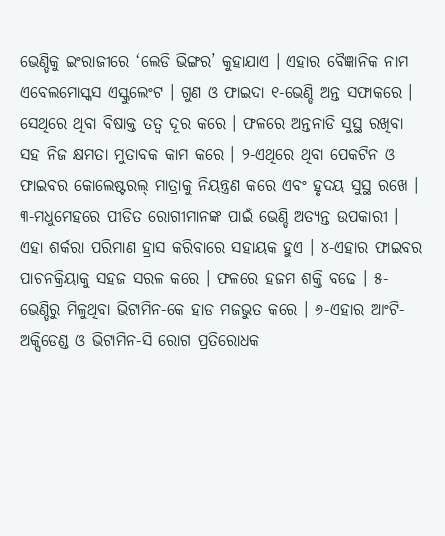ଭେଣ୍ଡିକୁ ଇଂରାଜୀରେ ‘ଲେଡି ଭିଙ୍ଗର’ କୁହାଯାଏ । ଏହାର ବୈଜ୍ଞାନିକ ନାମ ଏବେଲମୋସ୍କସ ଏସ୍କୁଲେଂଟ । ଗୁଣ ଓ ଫାଇଦା ୧-ଭେଣ୍ଡି ଅନ୍ତ ସଫାକରେ । ସେଥିରେ ଥିବା ବିଷାକ୍ତ ତତ୍ୱ ଦୂର କରେ । ଫଳରେ ଅନ୍ତନାଡି ସୁସ୍ଥ ରଖିବା ସହ ନିଜ କ୍ଷମତା ମୁତାବକ କାମ କରେ । ୨-ଏଥିରେ ଥିବା ପେକଟିନ ଓ ଫାଇବର କୋଲେଷ୍ଟରଲ୍ ମାତ୍ରାକୁ ନିୟନ୍ତ୍ରଣ କରେ ଏବଂ ହୃଦୟ ସୁସ୍ଥ ରଖେ । ୩-ମଧୁମେହରେ ପୀଡିତ ରୋଗୀମାନଙ୍କ ପାଇଁ ଭେଣ୍ଡି ଅତ୍ୟନ୍ତ ଉପକାରୀ । ଏହା ଶର୍କରା ପରିମାଣ ହ୍ରାସ କରିବାରେ ସହାୟକ ହୁଏ । ୪-ଏହାର ଫାଇବର ପାଚନକ୍ରିୟାକୁ ସହଜ ସରଳ କରେ । ଫଳରେ ହଜମ ଶକ୍ତି ବଢେ । ୫-ଭେଣ୍ଡିରୁ ମିଳୁଥିବା ଭିଟାମିନ-କେ ହାଡ ମଜଭୁତ କରେ । ୬-ଏହାର ଆଂଟି-ଅକ୍ସିଡେଣ୍ଡ ଓ ଭିଟାମିନ-ସି ରୋଗ ପ୍ରତିରୋଧକ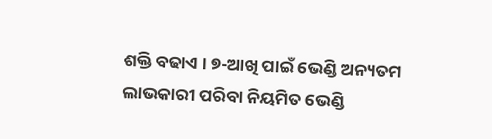ଶକ୍ତି ବଢାଏ । ୭-ଆଖି ପାଇଁ ଭେଣ୍ଡି ଅନ୍ୟତମ ଲାଭକାରୀ ପରିବା ନିୟମିତ ଭେଣ୍ଡି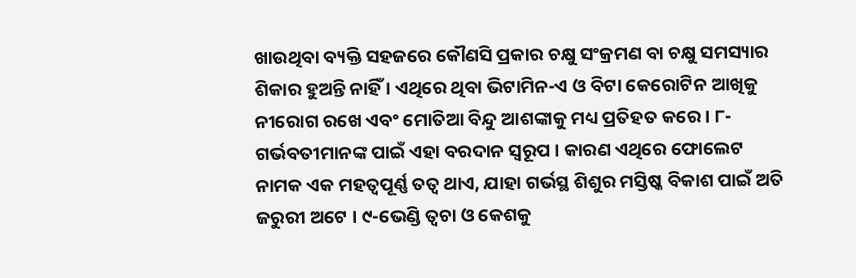ଖାଉଥିବା ବ୍ୟକ୍ତି ସହଜରେ କୌଣସି ପ୍ରକାର ଚକ୍ଷୁ ସଂକ୍ରମଣ ବା ଚକ୍ଷୁ ସମସ୍ୟାର ଶିକାର ହୁଅନ୍ତି ନାହିଁ । ଏଥିରେ ଥିବା ଭିଟାମିନ-ଏ ଓ ବିଟା କେରୋଟିନ ଆଖିକୁ ନୀରୋଗ ରଖେ ଏବଂ ମୋତିଆ ବିନ୍ଦୁ ଆଶଙ୍କାକୁ ମଧ୍ୟ ପ୍ରତିହତ କରେ । ୮-ଗର୍ଭବତୀମାନଙ୍କ ପାଇଁ ଏହା ବରଦାନ ସ୍ୱରୂପ । କାରଣ ଏଥିରେ ଫୋଲେଟ ନାମକ ଏକ ମହତ୍ୱପୂର୍ଣ୍ଣ ତତ୍ୱ ଥାଏ, ଯାହା ଗର୍ଭସ୍ଥ ଶିଶୁର ମସ୍ତିଷ୍କ ବିକାଶ ପାଇଁ ଅତି ଜରୁରୀ ଅଟେ । ୯-ଭେଣ୍ଡି ତ୍ୱଚା ଓ କେଶକୁ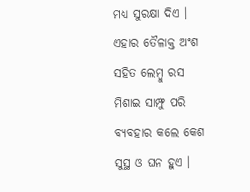ମଧ୍ୟ ସୁରକ୍ଷା ଦିଏ । ଏହାର ତୈଳାକ୍ତ ଅଂଶ ସହିତ ଲେମ୍ବୁ ରସ ମିଶାଇ ସାମ୍ଫୁ ପରି ବ୍ୟବହାର କଲେ କେଶ ସୁସ୍ଥ ଓ ଘନ ହୁଏ ।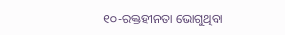୧୦-ରକ୍ତହୀନତା ଭୋଗୁଥିବା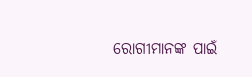ରୋଗୀମାନଙ୍କ ପାଇଁ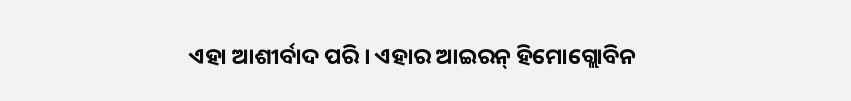ଏହା ଆଶୀର୍ବାଦ ପରି । ଏହାର ଆଇରନ୍ ହିମୋଗ୍ଲୋବିନ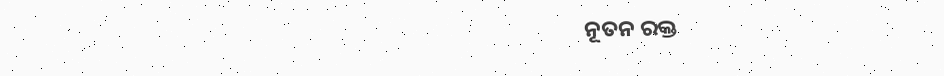ନୂତନ ରକ୍ତ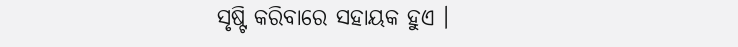ସୃଷ୍ଟି କରିବାରେ ସହାୟକ ହୁଏ ।